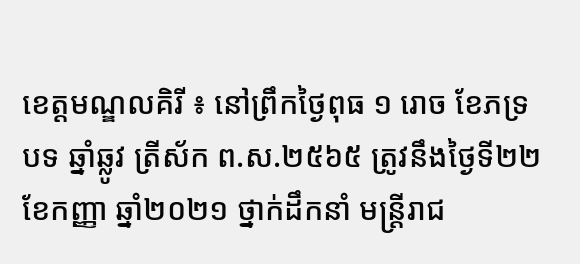ខេត្តមណ្ឌលគិរី ៖ នៅព្រឹកថ្ងៃពុធ ១ រោច ខែភទ្របទ ឆ្នាំឆ្លូវ ត្រីស័ក ព.ស.២៥៦៥ ត្រូវនឹងថ្ងៃទី២២ ខែកញ្ញា ឆ្នាំ២០២១ ថ្នាក់ដឹកនាំ មន្ត្រីរាជ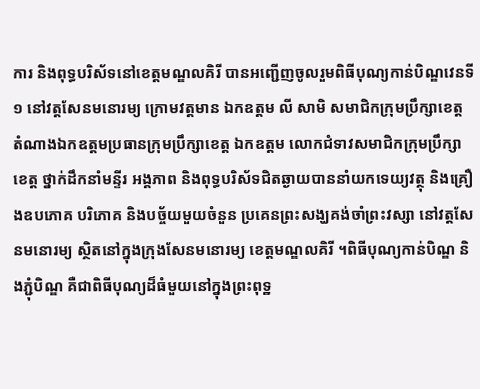ការ និងពុទ្ធបរិស័ទនៅខេត្តមណ្ឌលគិរី បានអញ្ជើញចូលរួមពិធីបុណ្យកាន់បិណ្ឌវេនទី១ នៅវត្តសែនមនោរម្យ ក្រោមវត្តមាន ឯកឧត្តម លី សាមិ សមាជិកក្រុមប្រឹក្សាខេត្ត តំណាងឯកឧត្តមប្រធានក្រុមប្រឹក្សាខេត្ត ឯកឧត្តម លោកជំទាវសមាជិកក្រុមប្រឹក្សាខេត្ត ថ្នាក់ដឹកនាំមន្ទីរ អង្គភាព និងពុទ្ធបរិស័ទជិតឆ្ងាយបាននាំយកទេយ្យវត្ថុ និងគ្រឿងឧបភោគ បរិភោគ និងបច្ច័យមួយចំនួន ប្រគេនព្រះសង្ឃគង់ចាំព្រះវស្សា នៅវត្តសែនមនោរម្យ ស្ថិតនៅក្នុងក្រុងសែនមនោរម្យ ខេត្តមណ្ឌលគិរី ។ពិធីបុណ្យកាន់បិណ្ឌ និងភ្ជុំបិណ្ឌ គឺជាពិធីបុណ្យដ៏ធំមួយនៅក្នុងព្រះពុទ្ឋ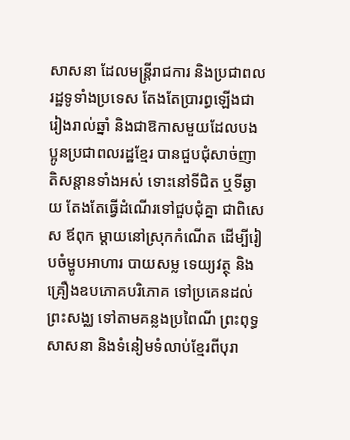សាសនា ដែលមន្រ្តីរាជការ និងប្រជាពលរដ្ឋទូទាំងប្រទេស តែងតែប្រារព្ធឡើងជារៀងរាល់ឆ្នាំ និងជាឱកាសមួយដែលបងប្អូនប្រជាពលរដ្ឋខែ្មរ បានជួបជុំសាច់ញាតិសន្ដានទាំងអស់ ទោះនៅទីជិត ឬទីឆ្ងាយ តែងតែធ្វើដំណើរទៅជួបជុំគ្នា ជាពិសេស ឪពុក ម្ដាយនៅស្រុកកំណើត ដើម្បីរៀបចំម្ហូបអាហារ បាយសម្ល ទេយ្យវត្ថុ និងគ្រឿងឧបភោគបរិភោគ ទៅប្រគេនដល់ព្រះសង្ឈ ទៅតាមគន្លងប្រពៃណី ព្រះពុទ្ធសាសនា និងទំនៀមទំលាប់ខ្មែរពីបុរា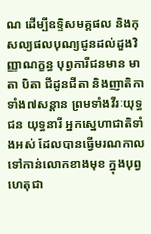ណ ដើម្បីឧទ្ទិសមគ្គផល និងកុសល្យផលបុណ្យជូនដល់ដួងវិញ្ញាណក្ខន្ធ បុព្វការីជនមាន មាតា បិតា ជីដូនជីតា និងញាតិកាទាំង៧សន្តាន ព្រមទាំងវីរៈយុទ្ធជន យុទ្ធនារី អ្នកស្នេហាជាតិទាំងអស់ ដែលបានធ្វើមរណកាលទៅកាន់លោកខាងមុខ ក្នុងបុព្វហេតុជា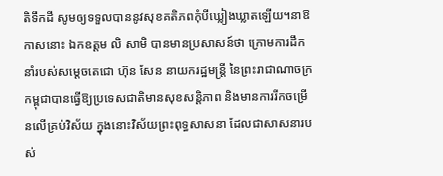តិទឹកដី សូមឲ្យទទួលបាននូវសុខគតិភពកុំបីឃ្លៀងឃ្លាតឡើយ។នាឱកាសនោះ ឯកឧត្តម លិ សាមិ បានមានប្រសាសន៍ថា ក្រោមការដឹកនាំរបស់សម្តេចតេជោ ហ៊ុន សែន នាយករដ្ឋមន្រ្តី នៃព្រះរាជាណាចក្រកម្ពុជាបានធ្វើឱ្យប្រទេសជាតិមានសុខសន្តិភាព និងមានការរីកចម្រើនលើគ្រប់វិស័យ ក្នុងនោះវិស័យព្រះពុទ្ធសាសនា ដែលជាសាសនារបស់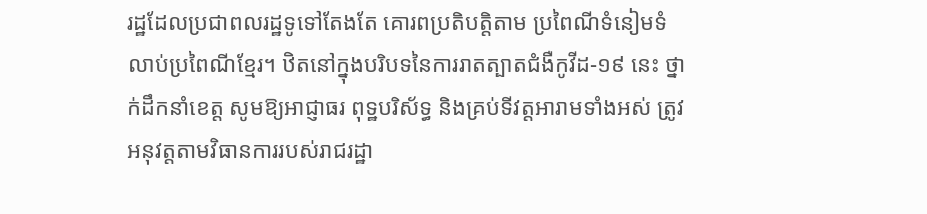រដ្ឋដែលប្រជាពលរដ្ឋទូទៅតែងតែ គោរពប្រតិបត្តិតាម ប្រពៃណីទំនៀមទំលាប់ប្រពៃណីខ្មែរ។ ឋិតនៅក្នុងបរិបទនៃការរាតត្បាតជំងឺកូវីដ-១៩ នេះ ថ្នាក់ដឹកនាំខេត្ត សូមឱ្យអាជ្ញាធរ ពុទ្ឋបរិស័ទ្ធ និងគ្រប់ទីវត្តអារាមទាំងអស់ ត្រូវអនុវត្តតាមវិធានការរបស់រាជរដ្ឋា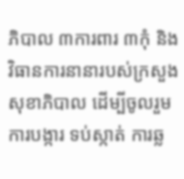ភិបាល ៣ការពារ ៣កុំ និង វិធានការនានារបស់ក្រសួងសុខាភិបាល ដើម្បីចូលរួមការបង្ការ ទប់ស្កាត់ ការឆ្ល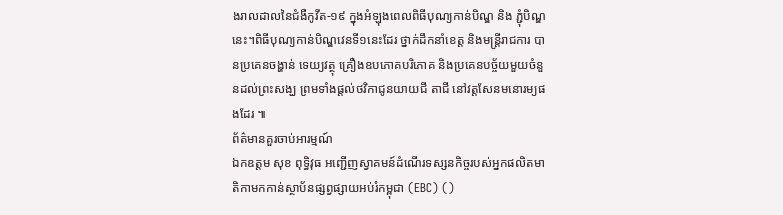ងរាលដាលនៃជំងឺកូវីត-១៩ ក្នុងអំឡុងពេលពិធីបុណ្យកាន់បិណ្ឌ និង ភ្ជុំបិណ្ឌ នេះ។ពិធីបុណ្យកាន់បិណ្ឌវេនទី១នេះដែរ ថ្នាក់ដឹកនាំខេត្ត និងមន្រ្តីរាជការ បានប្រគេនចង្ហាន់ ទេយ្យវត្ថុ គ្រឿងឧបភោគបរិភោគ និងប្រគេនបច្ច័យមួយចំនួនដល់ព្រះសង្ឃ ព្រមទាំងផ្តល់ថវិកាជូនយាយជី តាជី នៅវត្តសែនមនោរម្យផងដែរ ៕
ព័ត៌មានគួរចាប់អារម្មណ៍
ឯកឧត្តម សុខ ពុទ្ធិវុធ អញ្ជើញស្វាគមន៍ដំណើរទស្សនកិច្ចរបស់អ្នកផលិតមាតិកាមកកាន់ស្ថាប័នផ្សព្វផ្សាយអប់រំកម្ពុជា (EBC) ()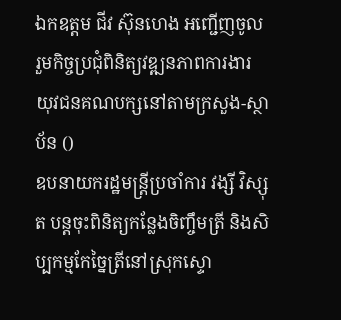ឯកឧត្តម ជីវ ស៊ុនហេង អញ្ជើញចូលរួមកិច្ចប្រជុំពិនិត្យវឌ្ឍនភាពការងារយុវជនគណបក្សនៅតាមក្រសួង-ស្ថាប័ន ()
ឧបនាយករដ្ឋមន្រ្តីប្រចាំការ វង្សី វិស្សុត បន្តចុះពិនិត្យកន្លែងចិញ្ចឹមត្រី និងសិប្បកម្មកែច្នៃត្រីនៅស្រុកស្ទោ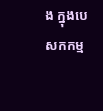ង ក្នុងបេសកកម្ម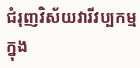ជំរុញវិស័យវារីវប្បកម្មក្នុង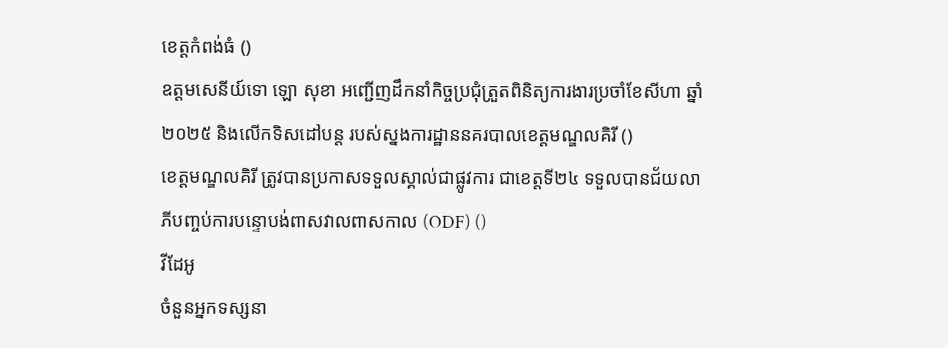ខេត្តកំពង់ធំ ()
ឧត្តមសេនីយ៍ទោ ឡោ សុខា អញ្ជើញដឹកនាំកិច្ចប្រជុំត្រួតពិនិត្យការងារប្រចាំខែសីហា ឆ្នាំ២០២៥ និងលើកទិសដៅបន្ត របស់ស្នងការដ្ឋាននគរបាលខេត្តមណ្ឌលគិរី ()
ខេត្តមណ្ឌលគិរី ត្រូវបានប្រកាសទទួលស្គាល់ជាផ្លូវការ ជាខេត្តទី២៤ ទទួលបានជ័យលាភីបញ្ចប់ការបន្ទោបង់ពាសវាលពាសកាល (ODF) ()
វីដែអូ
ចំនួនអ្នកទស្សនា